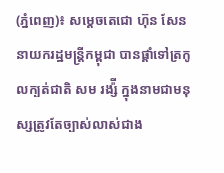(ភ្នំពេញ)៖ សម្តេចតេជោ ហ៊ុន សែន នាយករដ្ឋមន្ត្រីកម្ពុជា បានផ្តាំទៅត្រកូលក្បត់ជាតិ សម រង្ស៉ី ក្នុងនាមជាមនុស្សត្រូវតែច្បាស់លាស់ជាង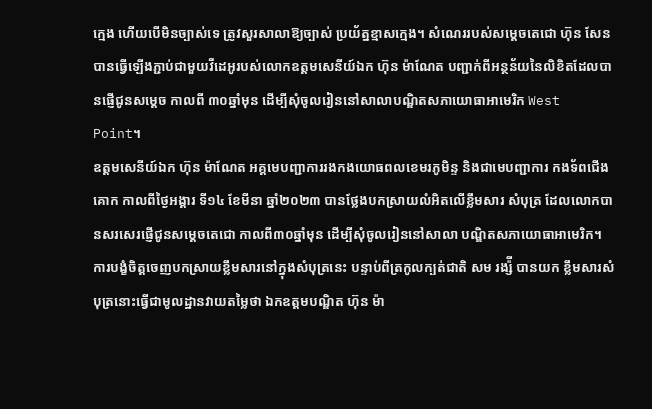ក្មេង ហើយបើមិនច្បាស់ទេ ត្រូវសួរសាលាឱ្យច្បាស់ ប្រយ័ត្នខ្មាសក្មេង។ សំណេររបស់សម្តេចតេជោ ហ៊ុន សែន បានធ្វើឡើងភ្ជាប់ជាមួយវីដេអូរបស់លោកឧត្តមសេនីយ៍ឯក ហ៊ុន ម៉ាណែត បញ្ជាក់ពីអន្ថន័យនៃលិខិតដែលបានផ្ញើជូនសម្តេច កាលពី ៣០ឆ្នាំមុន ដើម្បីសុំចូលរៀននៅសាលាបណ្ឌិតសភាយោធាអាមេរិក West Point។
ឧត្តមសេនីយ៍ឯក ហ៊ុន ម៉ាណែត អគ្គមេបញ្ជាការរងកងយោធពលខេមរភូមិន្ទ និងជាមេបញ្ជាការ កងទ័ពជើងគោក កាលពីថ្ងៃអង្គារ ទី១៤ ខែមីនា ឆ្នាំ២០២៣ បានថ្លែងបកស្រាយលំអិតលើខ្លឹមសារ សំបុត្រ ដែលលោកបានសរសេរផ្ញើជូនសម្តេចតេជោ កាលពី៣០ឆ្នាំមុន ដើម្បីសុំចូលរៀននៅសាលា បណ្ឌិតសភាយោធាអាមេរិក។
ការបង្ខំចិត្តចេញបកស្រាយខ្លឹមសារនៅក្នុងសំបុត្រនេះ បន្ទាប់ពីត្រកូលក្បត់ជាតិ សម រង្ស៉ី បានយក ខ្លឹមសារសំបុត្រនោះធ្វើជាមូលដ្ឋានវាយតម្លៃថា ឯកឧត្តមបណ្ឌិត ហ៊ុន ម៉ា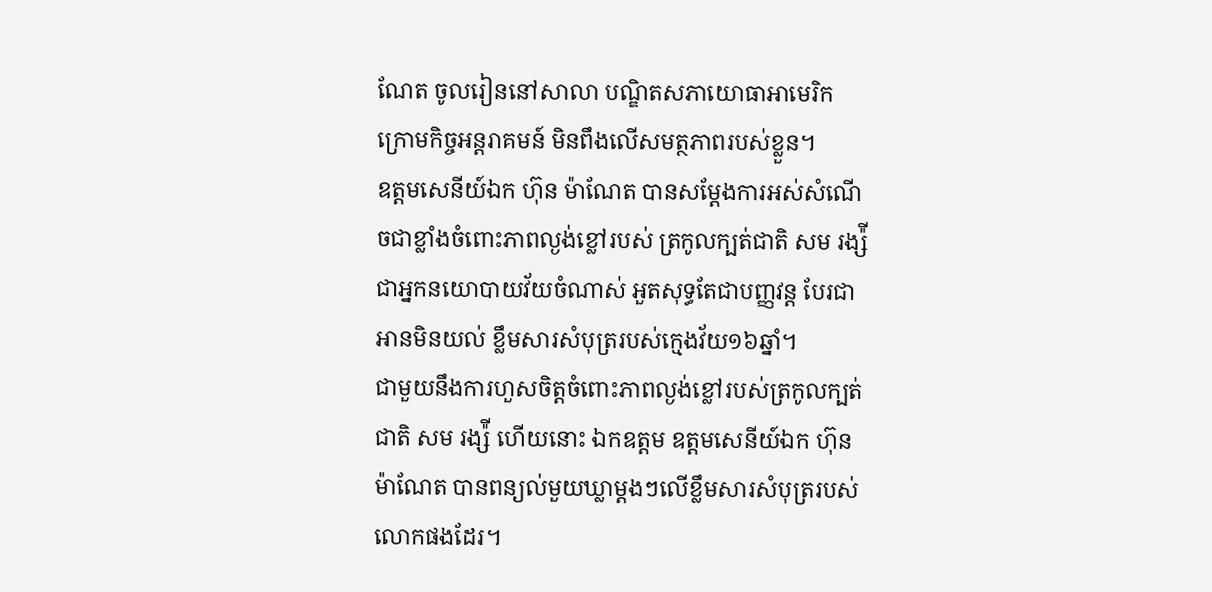ណែត ចូលរៀននៅសាលា បណ្ឌិតសភាយោធាអាមេរិក ក្រោមកិច្ចអន្តរាគមន៍ មិនពឹងលើសមត្ថភាពរបស់ខ្លួន។
ឧត្តមសេនីយ៍ឯក ហ៊ុន ម៉ាណែត បានសម្តែងការអស់សំណើចជាខ្លាំងចំពោះភាពល្ងង់ខ្លៅរបស់ ត្រកូលក្បត់ជាតិ សម រង្ស៉ី ជាអ្នកនយោបាយវ័យចំណាស់ អួតសុទ្ធតែជាបញ្ញវន្ត បែរជាអានមិនយល់ ខ្លឹមសារសំបុត្ររបស់ក្មេងវ័យ១៦ឆ្នាំ។
ជាមួយនឹងការហួសចិត្តចំពោះភាពល្ងង់ខ្លៅរបស់ត្រកូលក្បត់ជាតិ សម រង្ស៉ី ហើយនោះ ឯកឧត្តម ឧត្តមសេនីយ៍ឯក ហ៊ុន ម៉ាណែត បានពន្យល់មួយឃ្លាម្តងៗលើខ្លឹមសារសំបុត្ររបស់លោកផងដែរ។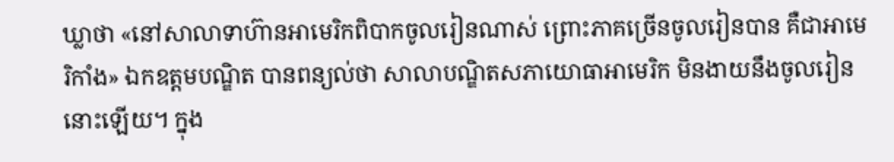ឃ្លាថា «នៅសាលាទាហ៊ានអាមេរិកពិបាកចូលរៀនណាស់ ព្រោះភាគច្រើនចូលរៀនបាន គឺជាអាមេ រិកាំង» ឯកឧត្តមបណ្ឌិត បានពន្យល់ថា សាលាបណ្ឌិតសភាយោធាអាមេរិក មិនងាយនឹងចូលរៀន នោះឡើយ។ ក្នុង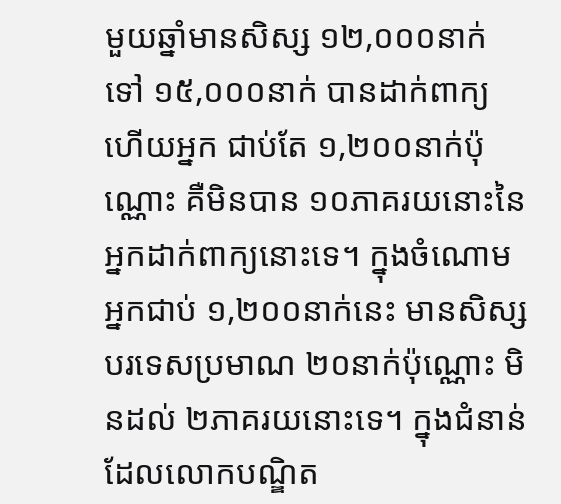មួយឆ្នាំមានសិស្ស ១២,០០០នាក់ ទៅ ១៥,០០០នាក់ បានដាក់ពាក្យ ហើយអ្នក ជាប់តែ ១,២០០នាក់ប៉ុណ្ណោះ គឺមិនបាន ១០ភាគរយនោះនៃអ្នកដាក់ពាក្យនោះទេ។ ក្នុងចំណោមអ្នកជាប់ ១,២០០នាក់នេះ មានសិស្សបរទេសប្រមាណ ២០នាក់ប៉ុណ្ណោះ មិនដល់ ២ភាគរយនោះទេ។ ក្នុងជំនាន់ដែលលោកបណ្ឌិត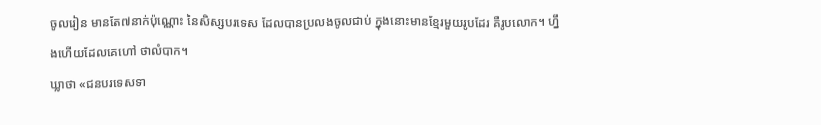ចូលរៀន មានតែ៧នាក់ប៉ុណ្ណោះ នៃសិស្សបរទេស ដែលបានប្រលងចូលជាប់ ក្នុងនោះមានខ្មែរមួយរូបដែរ គឺរូបលោក។ ហ្នឹងហើយដែលគេហៅ ថាលំបាក។
ឃ្លាថា «ជនបរទេសទា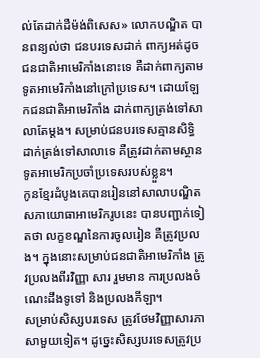ល់តែដាក់ដឺម៉ង់ពិសេស» លោកបណ្ឌិត បានពន្យល់ថា ជនបរទេសដាក់ ពាក្យអត់ដូចជនជាតិអាមេរិកាំងនោះទេ គឺដាក់ពាក្យតាមទូតអាមេរិកាំងនៅក្រៅប្រទេស។ ដោយឡែកជនជាតិអាមេរិកាំង ដាក់ពាក្យត្រង់ទៅសាលាតែម្តង។ សម្រាប់ជនបរទេសគ្មានសិទ្ធិដាក់ត្រង់ទៅសាលាទេ គឺត្រូវដាក់តាមស្ថានទូតអាមេរិកប្រចាំប្រទេសរបស់ខ្លួន។
កូនខ្មែរដំបូងគេបានរៀននៅសាលាបណ្ឌិតសភាយោធាអាមេរិករូបនេះ បានបញ្ជាក់ទៀតថា លក្ខខណ្ឌនៃការចូលរៀន គឺត្រូវប្រលង។ ក្នុងនោះសម្រាប់ជនជាតិអាមេរិកាំង ត្រូវប្រលងពីរវិញ្ញា សារ រួមមាន ការប្រលងចំណេះដឹងទូទៅ និងប្រលងកីឡា។
សម្រាប់សិស្សបរទេស ត្រូវថែមវិញ្ញាសារភាសាមួយទៀត។ ដូច្នេះសិស្សបរទេសត្រូវប្រ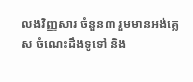លងវិញ្ញសារ ចំនួន៣ រួមមានអង់គ្លេស ចំណេះដឹងទូទៅ និង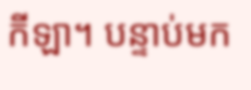កីឡា។ បន្ទាប់មក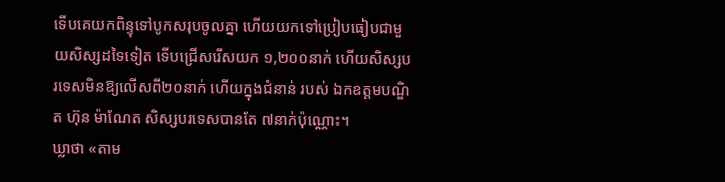ទើបគេយកពិន្ទុទៅបូកសរុបចូលគ្នា ហើយយកទៅប្រៀបធៀបជាមួយសិស្សដទៃទៀត ទើបជ្រើសរើសយក ១,២០០នាក់ ហើយសិស្សបរទេសមិនឱ្យលើសពី២០នាក់ ហើយក្នុងជំនាន់ របស់ ឯកឧត្តមបណ្ឌិត ហ៊ុន ម៉ាណែត សិស្សបរទេសបានតែ ៧នាក់ប៉ុណ្ណោះ។
ឃ្លាថា «តាម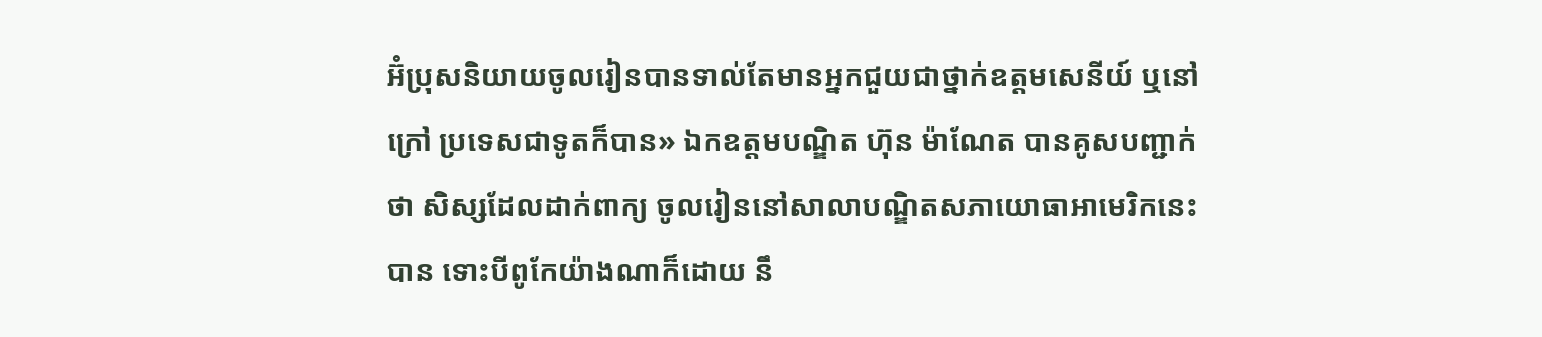អ៊ំប្រុសនិយាយចូលរៀនបានទាល់តែមានអ្នកជួយជាថ្នាក់ឧត្តមសេនីយ៍ ឬនៅក្រៅ ប្រទេសជាទូតក៏បាន» ឯកឧត្តមបណ្ឌិត ហ៊ុន ម៉ាណែត បានគូសបញ្ជាក់ថា សិស្សដែលដាក់ពាក្យ ចូលរៀននៅសាលាបណ្ឌិតសភាយោធាអាមេរិកនេះបាន ទោះបីពូកែយ៉ាងណាក៏ដោយ នឹ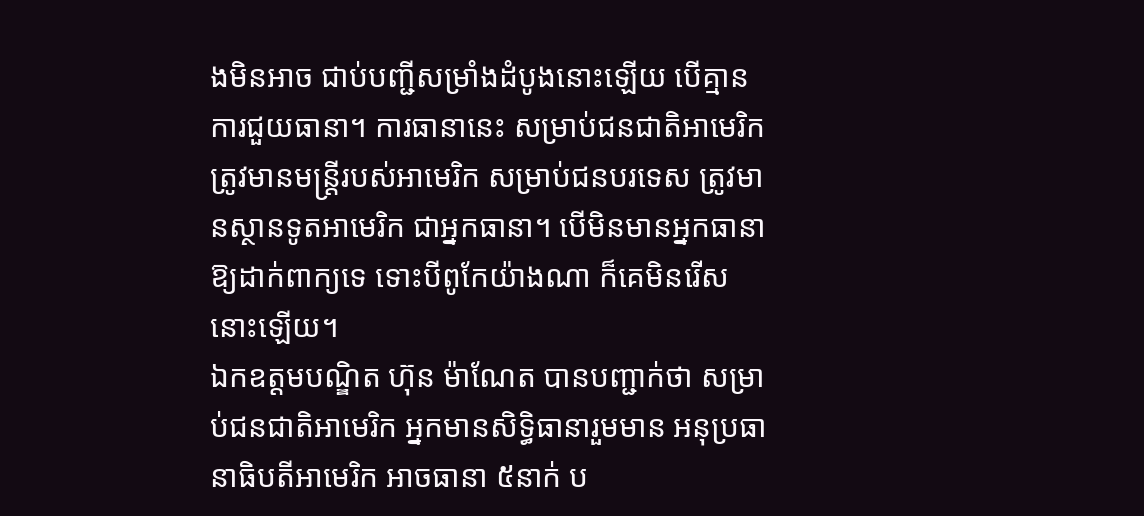ងមិនអាច ជាប់បញ្ជីសម្រាំងដំបូងនោះឡើយ បើគ្មានការជួយធានា។ ការធានានេះ សម្រាប់ជនជាតិអាមេរិក ត្រូវមានមន្ត្រីរបស់អាមេរិក សម្រាប់ជនបរទេស ត្រូវមានស្ថានទូតអាមេរិក ជាអ្នកធានា។ បើមិនមានអ្នកធានាឱ្យដាក់ពាក្យទេ ទោះបីពូកែយ៉ាងណា ក៏គេមិនរើសនោះឡើយ។
ឯកឧត្តមបណ្ឌិត ហ៊ុន ម៉ាណែត បានបញ្ជាក់ថា សម្រាប់ជនជាតិអាមេរិក អ្នកមានសិទ្ធិធានារួមមាន អនុប្រធានាធិបតីអាមេរិក អាចធានា ៥នាក់ ប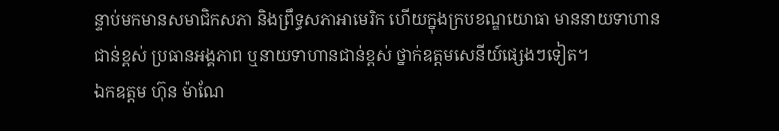ន្ទាប់មកមានសមាជិកសភា និងព្រឹទ្ធសភាអាមេរិក ហើយក្នុងក្របខណ្ឌយោធា មាននាយទាហានជាន់ខ្ពស់ ប្រធានអង្គភាព ឬនាយទាហានជាន់ខ្ពស់ ថ្នាក់ឧត្តមសេនីយ៍ផ្សេងៗទៀត។
ឯកឧត្តម ហ៊ុន ម៉ាណែ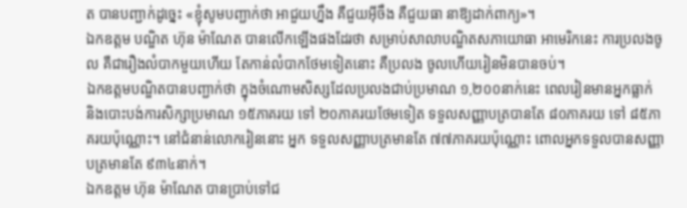ត បានបញ្ជាក់ដូច្នេះ «ខ្ញុំសូមបញ្ជាក់ថា អាជួយហ្នឹង គឺជួយអ៊ីចឹង គឺជួយធា នាឱ្យដាក់ពាក្យ»។
ឯកឧត្តម បណ្ឌិត ហ៊ុន ម៉ាណែត បានលើកឡើងផងដែរថា សម្រាប់សាលាបណ្ឌិតសភាយោធា អាមេរិកនេះ ការប្រលងចូល គឺជារឿងលំបាកមួយហើយ តែកាន់លំបាកថែមទៀតនោះ គឺប្រលង ចូលហើយរៀនមិនបានចប់។
ឯកឧត្តមបណ្ឌិតបានបញ្ជាក់ថា ក្នុងចំណោមសិស្សដែលប្រលងជាប់ប្រមាណ ១,២០០នាក់នេះ ពេលរៀនមានអ្នកធ្លាក់ និងបោះបង់ការសិក្សាប្រមាណ ១៥ភាគរយ ទៅ ២០ភាគរយថែមទៀត ទទួលសញ្ញាបត្របានតែ ៨០ភាគរយ ទៅ ៨៥ភាគរយប៉ុណ្ណោះ។ នៅជំនាន់លោករៀននោះ អ្នក ទទួលសញ្ញាបត្រមានតែ ៧៧ភាគរយប៉ុណ្ណោះ ពោលអ្នកទទួលបានសញ្ញាបត្រមានតែ ៩៣៤នាក់។
ឯកឧត្តម ហ៊ុន ម៉ាណែត បានប្រាប់ទៅជ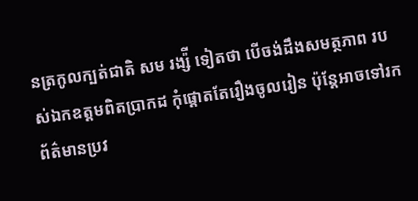នត្រកូលក្បត់ជាតិ សម រង្ស៉ី ទៀតថា បើចង់ដឹងសមត្ថភាព របស់ឯកឧត្តមពិតប្រាកដ កុំផ្តោតតែរឿងចូលរៀន ប៉ុន្តែអាចទៅរកព័ត៌មានប្រវ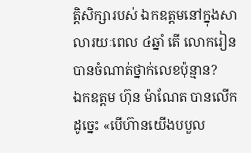ត្តិសិក្សារបស់ ឯកឧត្តមនៅក្នុងសាលារយៈពេល ៤ឆ្នាំ តើ លោករៀនបានចំណាត់ថ្នាក់លេខប៉ុន្មាន?
ឯកឧត្តម ហ៊ុន ម៉ាណែត បានលើកដូច្នេះ «បើហ៊ានយើងបបួល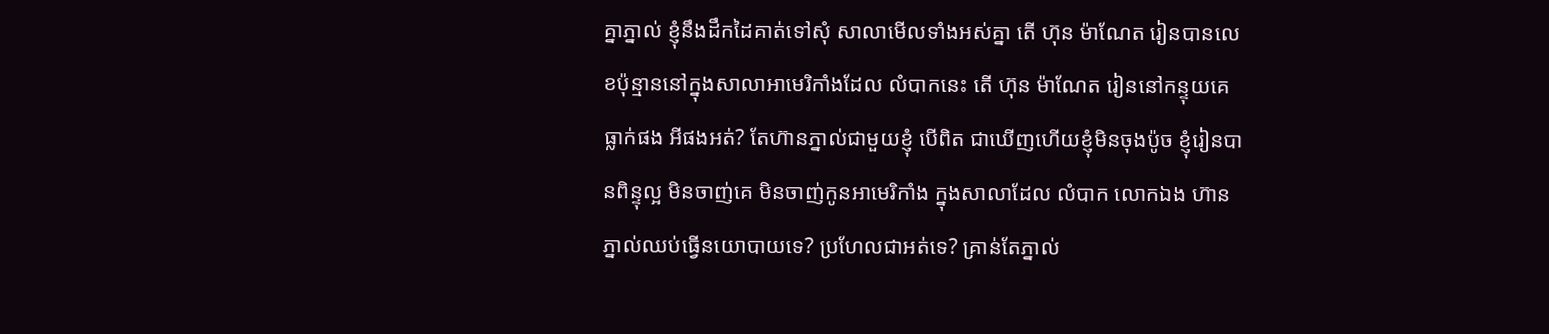គ្នាភ្នាល់ ខ្ញុំនឹងដឹកដៃគាត់ទៅសុំ សាលាមើលទាំងអស់គ្នា តើ ហ៊ុន ម៉ាណែត រៀនបានលេខប៉ុន្មាននៅក្នុងសាលាអាមេរិកាំងដែល លំបាកនេះ តើ ហ៊ុន ម៉ាណែត រៀននៅកន្ទុយគេ ធ្លាក់ផង អីផងអត់? តែហ៊ានភ្នាល់ជាមួយខ្ញុំ បើពិត ជាឃើញហើយខ្ញុំមិនចុងប៉ូច ខ្ញុំរៀនបានពិន្ទុល្អ មិនចាញ់គេ មិនចាញ់កូនអាមេរិកាំង ក្នុងសាលាដែល លំបាក លោកឯង ហ៊ានភ្នាល់ឈប់ធ្វើនយោបាយទេ? ប្រហែលជាអត់ទេ? គ្រាន់តែភ្នាល់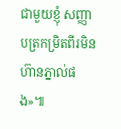ជាមួយខ្ញុំ សញ្ញាបត្រកម្រិតពីរមិនហ៊ានភ្នាល់ផង»៕